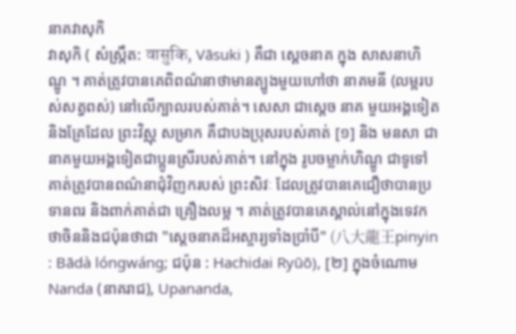នាគវាសុកិ
វាសុកិ ( សំស្ក្រឹត: वासुकि, Vāsuki ) គឺជា ស្តេចនាគ ក្នុង សាសនាហិណ្ឌូ ។ គាត់ត្រូវបានគេពិពណ៌នាថាមានត្បូងមួយហៅថា នាគមនី (លម្អរបស់សត្វពស់) នៅលើក្បាលរបស់គាត់។ សេសា ជាស្តេច នាគ មួយអង្គទៀត និងគ្រែដែល ព្រះវិស្ណុ សម្រាក គឺជាបងប្រុសរបស់គាត់ [១] និង មនសា ជានាគមួយអង្គទៀតជាប្អូនស្រីរបស់គាត់។ នៅក្នុង រូបចម្លាក់ហិណ្ឌូ ជាទូទៅគាត់ត្រូវបានពណ៌នាជុំវិញករបស់ ព្រះសិវៈ ដែលត្រូវបានគេជឿថាបានប្រទានពរ និងពាក់គាត់ជា គ្រឿងលម្អ ។ គាត់ត្រូវបានគេស្គាល់នៅក្នុងទេវកថាចិននិងជប៉ុនថាជា "ស្តេចនាគដ៏អស្ចារ្យទាំងប្រាំបី" (八大龍王pinyin : Bādà lóngwáng; ជប៉ុន : Hachidai Ryūō), [២] ក្នុងចំណោម Nanda (នាគរាជ), Upananda,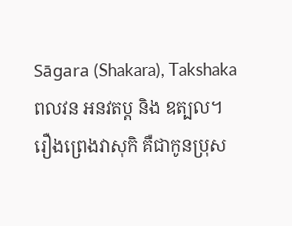Sāgara (Shakara), Takshaka ពលវន អនវតប្ត និង ឧត្បល។ រឿងព្រេងវាសុកិ គឺជាកូនប្រុស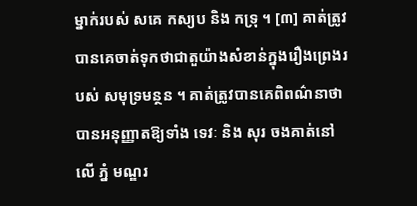ម្នាក់របស់ សគេ កស្យប និង កទ្រុ ។ [៣] គាត់ត្រូវបានគេចាត់ទុកថាជាតួយ៉ាងសំខាន់ក្នុងរឿងព្រេងរបស់ សមុទ្រមន្ថន ។ គាត់ត្រូវបានគេពិពណ៌នាថាបានអនុញ្ញាតឱ្យទាំង ទេវៈ និង សុរ ចងគាត់នៅលើ ភ្នំ មណ្ឌរ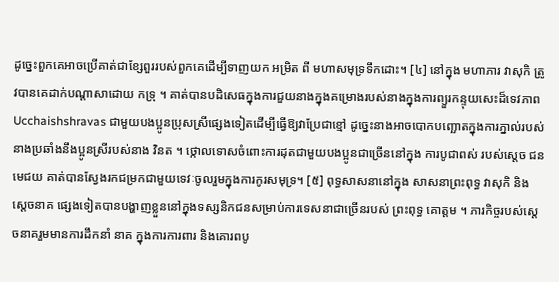ដូច្នេះពួកគេអាចប្រើគាត់ជាខ្សែពួររបស់ពួកគេដើម្បីទាញយក អម្រិត ពី មហាសមុទ្រទឹកដោះ។ [៤] នៅក្នុង មហាភារ វាសុកិ ត្រូវបានគេដាក់បណ្តាសាដោយ កទ្រុ ។ គាត់បានបដិសេធក្នុងការជួយនាងក្នុងគម្រោងរបស់នាងក្នុងការព្យួរកន្ទុយសេះដ៏ទេវភាព Ucchaishshravas ជាមួយបងប្អូនប្រុសស្រីផ្សេងទៀតដើម្បីធ្វើឱ្យវាប្រែជាខ្មៅ ដូច្នេះនាងអាចបោកបញ្ឆោតក្នុងការភ្នាល់របស់នាងប្រឆាំងនឹងប្អូនស្រីរបស់នាង វិនត ។ ថ្កោលទោសចំពោះការដុតជាមួយបងប្អូនជាច្រើននៅក្នុង ការបូជាពស់ របស់ស្តេច ជនមេជយ គាត់បានស្វែងរកជម្រកជាមួយទេវៈចូលរួមក្នុងការកូរសមុទ្រ។ [៥] ពុទ្ធសាសនានៅក្នុង សាសនាព្រះពុទ្ធ វាសុកិ និង ស្ដេចនាគ ផ្សេងទៀតបានបង្ហាញខ្លួននៅក្នុងទស្សនិកជនសម្រាប់ការទេសនាជាច្រើនរបស់ ព្រះពុទ្ធ គោត្តម ។ ភារកិច្ចរបស់ស្តេចនាគរួមមានការដឹកនាំ នាគ ក្នុងការការពារ និងគោរពបូ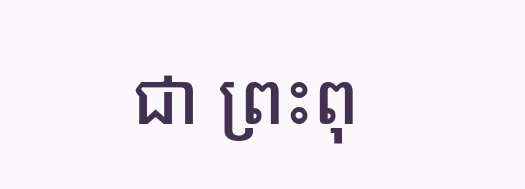ជា ព្រះពុ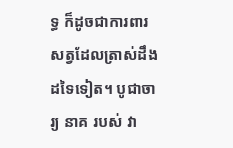ទ្ធ ក៏ដូចជាការពារសត្វដែលត្រាស់ដឹងដទៃទៀត។ បូជាចារ្យ នាគ របស់ វា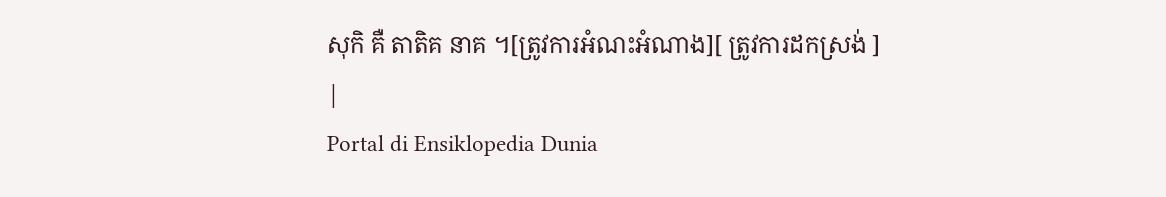សុកិ គឺ តាតិគ នាគ ។[ត្រូវការអំណះអំណាង][ ត្រូវការដកស្រង់ ]
|
Portal di Ensiklopedia Dunia